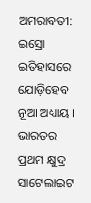ଅମରାବତୀ: ଇସ୍ରୋ ଇତିହାସରେ ଯୋଡ଼ିହେବ ନୂଆ ଅଧ୍ୟାୟ । ଭାରତର ପ୍ରଥମ କ୍ଷୁଦ୍ର ସାଟେଲାଇଟ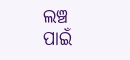ଲଞ୍ଚ ପାଇଁ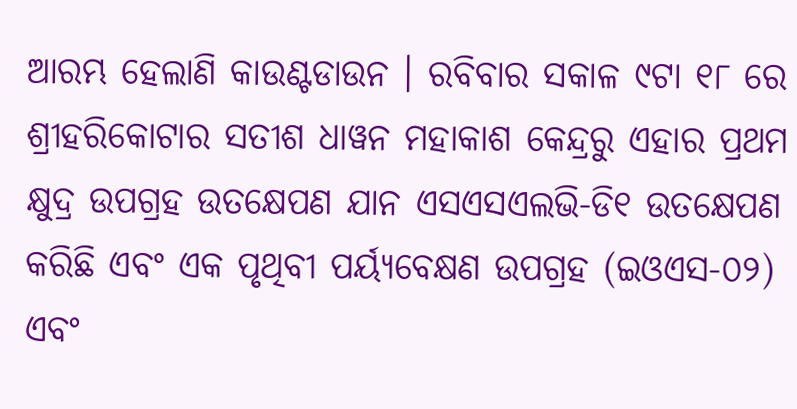ଆରମ୍ଭ ହେଲାଣି କାଉଣ୍ଟଡାଉନ । ରବିବାର ସକାଳ ୯ଟା ୧୮ ରେ ଶ୍ରୀହରିକୋଟାର ସତୀଶ ଧାୱନ ମହାକାଶ କେନ୍ଦ୍ରରୁ ଏହାର ପ୍ରଥମ କ୍ଷୁଦ୍ର ଉପଗ୍ରହ ଉତକ୍ଷେପଣ ଯାନ ଏସଏସଏଲଭି-ଡି୧ ଉତକ୍ଷେପଣ କରିଛି ଏବଂ ଏକ ପୃଥିବୀ ପର୍ୟ୍ୟବେକ୍ଷଣ ଉପଗ୍ରହ (ଇଓଏସ-୦୨) ଏବଂ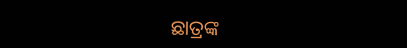ଛାତ୍ରଙ୍କ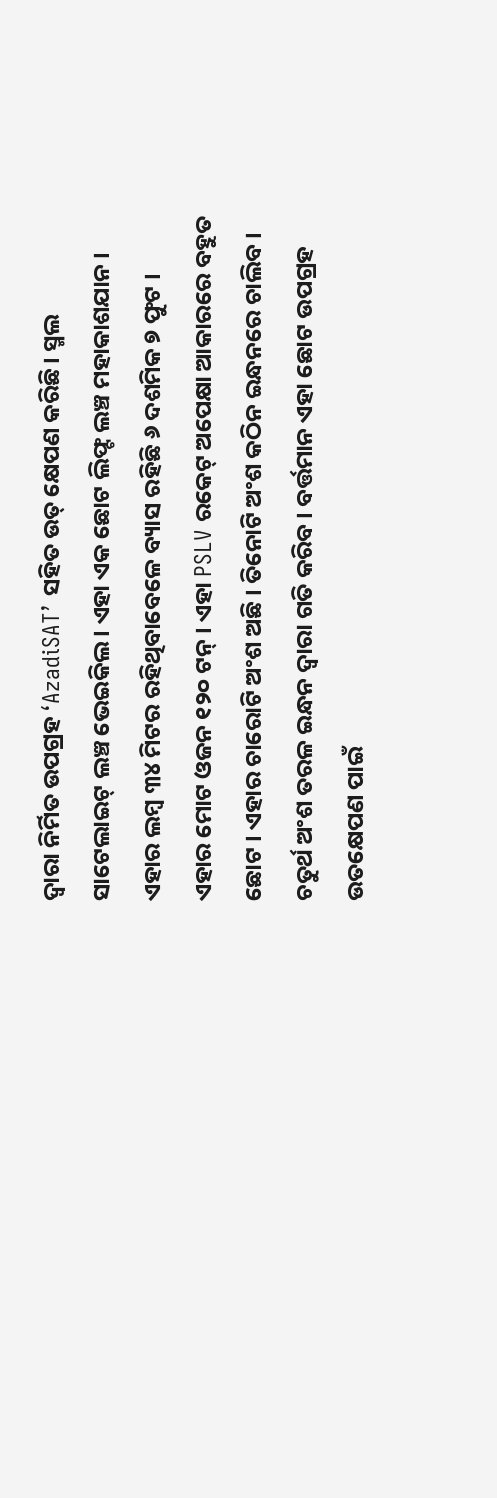ଦ୍ୱାରା ନିର୍ମିତ ଉପଗ୍ରହ ‘AzadiSAT’ ସହିତ ଉତ୍ କ୍ଷେପଣ କରିଛି। ସ୍ମଲ ସାଟେଲାଇଟ୍ ଲଞ୍ଚ ଭେଇକିଲ । ଏହା ଏକ ଛୋଟ ଲିଫ୍ଟ ଲଞ୍ଚ ମହାକାଶଯାନ । ଏହାର ଲମ୍ବ ୩୪ ମିଟର ରହିଥିବାବେଳେ ବ୍ୟାସ ରହିଛି ୬ ଦଶମିକ ୭ ଫୁଟ । ଏହାର ମୋଟ ଓଜନ ୧୨୦ ଟନ୍ । ଏହା PSLV ରକେଟ୍ ଅପେକ୍ଷା ଆକାରରେ ବହୁତ ଛୋଟ । ଏହାର ଚାରୋଟି ଅଂଶ ଅଛି । ତିନୋଟି ଅଂଶ କଠିନ ଇନ୍ଧନରେ ଚାଲିବ । ଚତୁର୍ଥ ଅଂଶ ତରଳ ଇନ୍ଧନ ଦ୍ବାରା ଗତି କରିବ । ବର୍ତ୍ତମାନ ଏହା ଛୋଟ ଉପଗ୍ରହ ଉତକ୍ଷେପଣ ପାଇଁ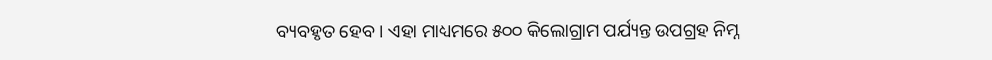ବ୍ୟବହୃତ ହେବ । ଏହା ମାଧ୍ୟମରେ ୫୦୦ କିଲୋଗ୍ରାମ ପର୍ଯ୍ୟନ୍ତ ଉପଗ୍ରହ ନିମ୍ନ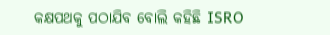କକ୍ଷପଥକୁ ପଠାଯିବ ବୋଲି କହିଛି ISRO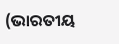(ଭାରତୀୟ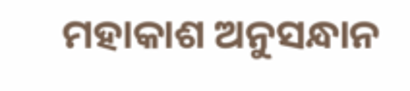ମହାକାଶ ଅନୁସନ୍ଧାନ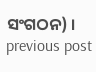ସଂଗଠନ) ।
previous post